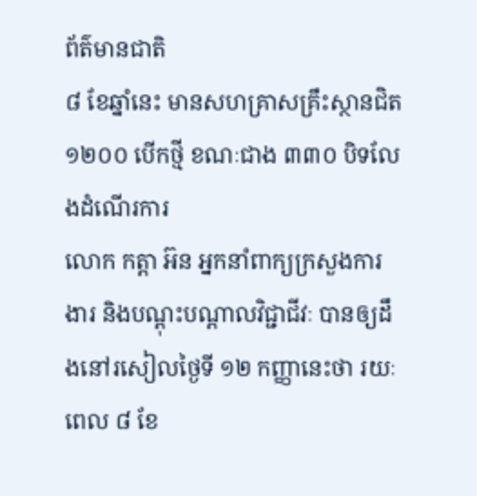ព័ត៌មានជាតិ
៨ ខែឆ្នាំនេះ មានសហគ្រាសគ្រឹះស្ថានជិត ១២០០ បើកថ្មី ខណៈជាង ៣៣០ បិទលែងដំណើរការ
លោក កត្តា អ៊ន អ្នកនាំពាក្យក្រសួងការងារ និងបណ្ដុះបណ្ដាលវិជ្ជាជីវៈ បានឲ្យដឹងនៅរសៀលថ្ងៃទី ១២ កញ្ញានេះថា រយៈពេល ៨ ខែ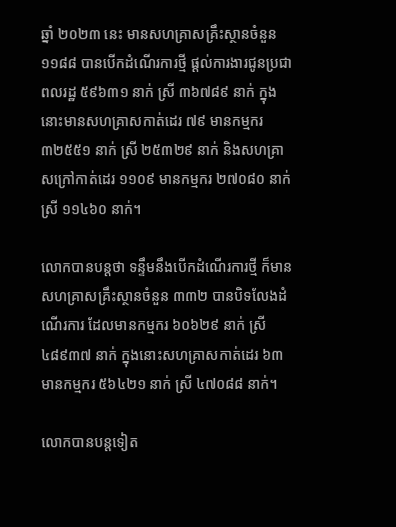ឆ្នាំ ២០២៣ នេះ មានសហគ្រាសគ្រឹះស្ថានចំនួន ១១៨៨ បានបើកដំណើរការថ្មី ផ្ដល់ការងារជូនប្រជាពលរដ្ឋ ៥៩៦៣១ នាក់ ស្រី ៣៦៧៨៩ នាក់ ក្នុងនោះមានសហគ្រាសកាត់ដេរ ៧៩ មានកម្មករ ៣២៥៥១ នាក់ ស្រី ២៥៣២៩ នាក់ និងសហគ្រាសក្រៅកាត់ដេរ ១១០៩ មានកម្មករ ២៧០៨០ នាក់ ស្រី ១១៤៦០ នាក់។

លោកបានបន្តថា ទន្ទឹមនឹងបើកដំណើរការថ្មី ក៏មានសហគ្រាសគ្រឹះស្ថានចំនួន ៣៣២ បានបិទលែងដំណើរការ ដែលមានកម្មករ ៦០៦២៩ នាក់ ស្រី ៤៨៩៣៧ នាក់ ក្នុងនោះសហគ្រាសកាត់ដេរ ៦៣ មានកម្មករ ៥៦៤២១ នាក់ ស្រី ៤៧០៨៨ នាក់។

លោកបានបន្តទៀត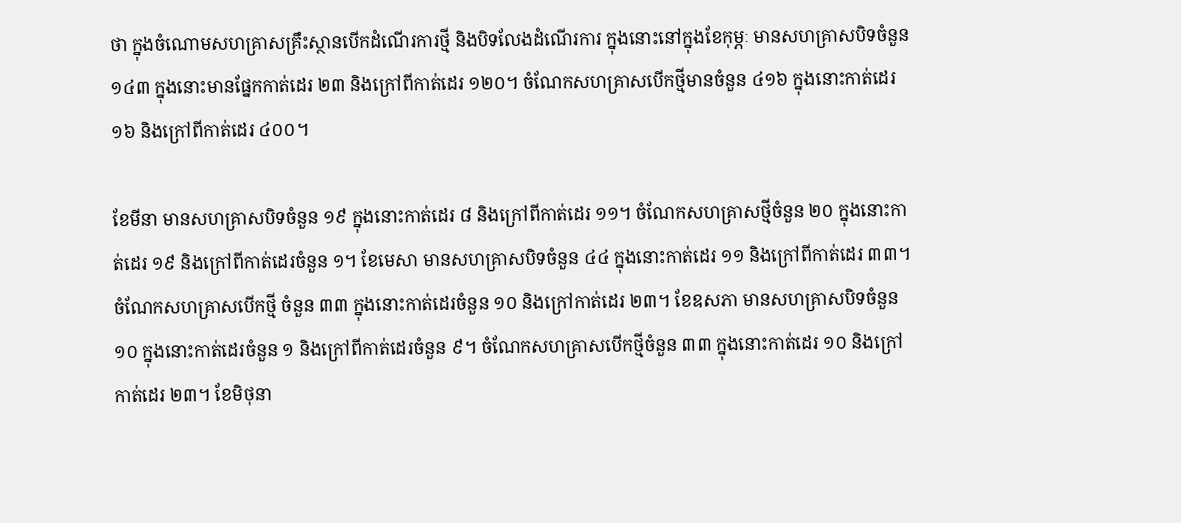ថា ក្នុងចំណោមសហគ្រាសគ្រឹះស្ថានបើកដំណើរការថ្មី និងបិទលែងដំណើរការ ក្នុងនោះនៅក្នុងខែកុម្ភៈ មានសហគ្រាសបិទចំនួន ១៤៣ ក្នុងនោះមានផ្នែកកាត់ដេរ ២៣ និងក្រៅពីកាត់ដេរ ១២០។ ចំណែកសហគ្រាសបើកថ្មីមានចំនួន ៤១៦ ក្នុងនោះកាត់ដេរ ១៦ និងក្រៅពីកាត់ដេរ ៤០០។

ខែមីនា មានសហគ្រាសបិទចំនួន ១៩ ក្នុងនោះកាត់ដេរ ៨ និងក្រៅពីកាត់ដេរ ១១។ ចំណែកសហគ្រាសថ្មីចំនួន ២០ ក្នុងនោះកាត់ដេរ ១៩ និងក្រៅពីកាត់ដេរចំនួន ១។ ខែមេសា មានសហគ្រាសបិទចំនួន ៤៤ ក្នុងនោះកាត់ដេរ ១១ និងក្រៅពីកាត់ដេរ ៣៣។ ចំណែកសហគ្រាសបើកថ្មី ចំនួន ៣៣ ក្នុងនោះកាត់ដេរចំនួន ១០ និងក្រៅកាត់ដេរ ២៣។ ខែឧសភា មានសហគ្រាសបិទចំនួន ១០ ក្នុងនោះកាត់ដេរចំនួន ១ និងក្រៅពីកាត់ដេរចំនួន ៩។ ចំណែកសហគ្រាសបើកថ្មីចំនួន ៣៣ ក្នុងនោះកាត់ដេរ ១០ និងក្រៅកាត់ដេរ ២៣។ ខែមិថុនា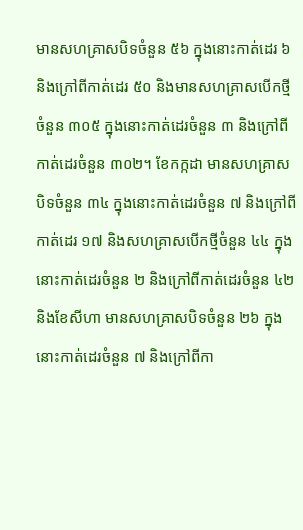មានសហគ្រាសបិទចំនួន ៥៦ ក្នុងនោះកាត់ដេរ ៦ និងក្រៅពីកាត់ដេរ ៥០ និងមានសហគ្រាសបើកថ្មីចំនួន ៣០៥ ក្នុងនោះកាត់ដេរចំនួន ៣ និងក្រៅពីកាត់ដេរចំនួន ៣០២។ ខែកក្កដា មានសហគ្រាសបិទចំនួន ៣៤ ក្នុងនោះកាត់ដេរចំនួន ៧ និងក្រៅពីកាត់ដេរ ១៧ និងសហគ្រាសបើកថ្មីចំនួន ៤៤ ក្នុងនោះកាត់ដេរចំនួន ២ និងក្រៅពីកាត់ដេរចំនួន ៤២ និងខែសីហា មានសហគ្រាសបិទចំនួន ២៦ ក្នុងនោះកាត់ដេរចំនួន ៧ និងក្រៅពីកា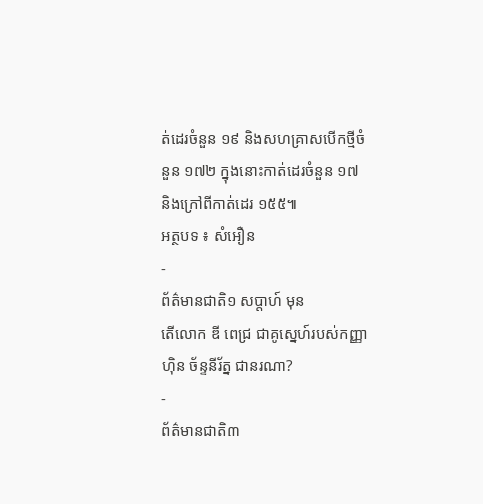ត់ដេរចំនួន ១៩ និងសហគ្រាសបើកថ្មីចំនួន ១៧២ ក្នុងនោះកាត់ដេរចំនួន ១៧ និងក្រៅពីកាត់ដេរ ១៥៥៕
អត្ថបទ ៖ សំអឿន
-
ព័ត៌មានជាតិ១ សប្តាហ៍ មុន
តើលោក ឌី ពេជ្រ ជាគូស្នេហ៍របស់កញ្ញា ហ៊ិន ច័ន្ទនីរ័ត្ន ជានរណា?
-
ព័ត៌មានជាតិ៣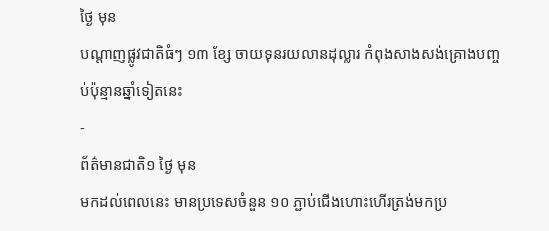ថ្ងៃ មុន
បណ្តាញផ្លូវជាតិធំៗ ១៣ ខ្សែ ចាយទុនរយលានដុល្លារ កំពុងសាងសង់គ្រោងបញ្ចប់ប៉ុន្មានឆ្នាំទៀតនេះ
-
ព័ត៌មានជាតិ១ ថ្ងៃ មុន
មកដល់ពេលនេះ មានប្រទេសចំនួន ១០ ភ្ជាប់ជើងហោះហើរត្រង់មកប្រ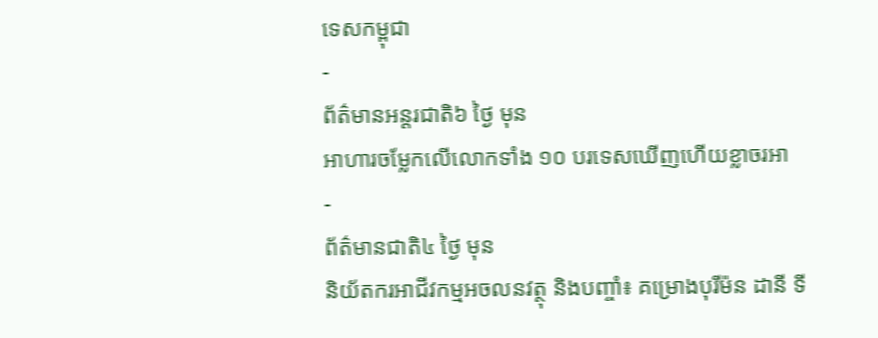ទេសកម្ពុជា
-
ព័ត៌មានអន្ដរជាតិ៦ ថ្ងៃ មុន
អាហារចម្លែកលើលោកទាំង ១០ បរទេសឃើញហើយខ្លាចរអា
-
ព័ត៌មានជាតិ៤ ថ្ងៃ មុន
និយ័តករអាជីវកម្មអចលនវត្ថុ និងបញ្ចាំ៖ គម្រោងបុរីម៉ន ដានី ទី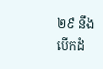២៩ នឹងបើកដំ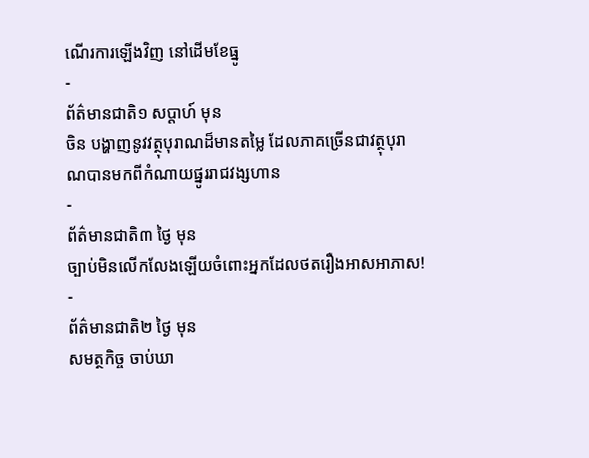ណើរការឡើងវិញ នៅដើមខែធ្នូ
-
ព័ត៌មានជាតិ១ សប្តាហ៍ មុន
ចិន បង្ហាញនូវវត្ថុបុរាណដ៏មានតម្លៃ ដែលភាគច្រើនជាវត្ថុបុរាណបានមកពីកំណាយផ្នូររាជវង្សហាន
-
ព័ត៌មានជាតិ៣ ថ្ងៃ មុន
ច្បាប់មិនលើកលែងឡើយចំពោះអ្នកដែលថតរឿងអាសអាភាស!
-
ព័ត៌មានជាតិ២ ថ្ងៃ មុន
សមត្ថកិច្ច ចាប់ឃា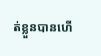ត់ខ្លួនបានហើ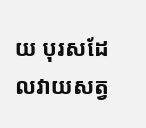យ បុរសដែលវាយសត្វ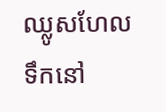ឈ្លូសហែលទឹកនៅ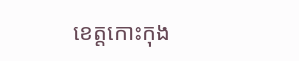ខេត្តកោះកុង